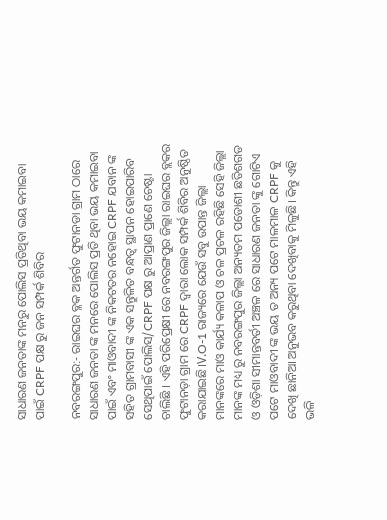ସାଧାରଣ ଜନତାଙ୍କ ମନରୁ ପୋଲିସ ପ୍ରତିଥିବା ଭୟ କମାଇବା ପାଇଁ CRPF ପକ୍ଷ ରୁ ଜନ ସମ୍ପର୍କ ଶିବିର

ନବରଙ୍ଗପୁର:- ରାଇଘର ବ୍ଳକ ଅନ୍ତର୍ଗତ ଫୁଟାନଡା ଗ୍ରାମ ଠାରେ ସାଧାରଣ ଜନତା ଙ୍କ ମନରେ ପୋଲିସ ପ୍ରତି ଥିବା ଭୟ କମାଇବା ପାଇଁ ଏବଂ ମାଓବାଦୀ ଙ୍କ ନିକଟତର ନହୋଇ CRPF ଯବାନ ଙ୍କ ସହିତ ଗ୍ରାମବାସୀ ଙ୍କ ଏକ ସନ୍ତୁଳିତ ବନ୍ଧତ୍ବ ସ୍ଥାପନ ହୋଇପାରିବ ସେଥିପାଇଁ ପୋଲିସ/CRPF ପକ୍ଷ ରୁ ଆପ୍ରାଣ ପ୍ରାଣେ ଚେଷ୍ଟା ଚାଲିଛି । ଏହି ପରିପ୍ରେକ୍ଷୀ ରେ ନବରଙ୍ଗପୁର ଜିଲ୍ଲା ରାଇଘର ବ୍ଲକର ଫୁଟାନଡ଼ା ଗ୍ରାମ ରେ CRPF ଦ୍ୱାରା ଲୋକ ସମ୍ପର୍କ ଶିବିର ଅନୁଷ୍ଠିତ କରାଯାଇଛି।V.O-1 ରାଜ୍ୟରେ ଯେଉଁ ସବୁ ଉପାନ୍ତ ଜିଲ୍ଲା ମାନଙ୍କରେ ମାଓ କାର୍ଯ୍ୟ କଳାପ ଓ ଚଳ ପ୍ରଚଳ ରହିଛି ସେହି ଜିଲ୍ଲା ମାନଙ୍କ ମଧ୍ୟ ରୁ ନବରଙ୍ଗପୁର ଜିଲ୍ଲା ଅନ୍ୟତମ ପଡୋଶୀ ଛତିଶଗଡ ଓ ଓଡ଼ିଶା ସୀମାନ୍ତବର୍ତୀ ଅଞ୍ଚଳ ରେ ସାଧାରଣ ଜନତା ଙ୍କୁ ଗୋଟିଏ ପଟେ ମାଓବାଦୀ ଙ୍କ ଭୟ ତ ଅନ୍ୟ ପଟେ ମାଳମାଳ CRPF କୁ ଦେଖି ଛାନିଆ ଅନୁଭବ କରୁଥିବା ଦେଖିବାକୁ ମିଳୁଛି। କିନ୍ତୁ ଏହି ଭଳି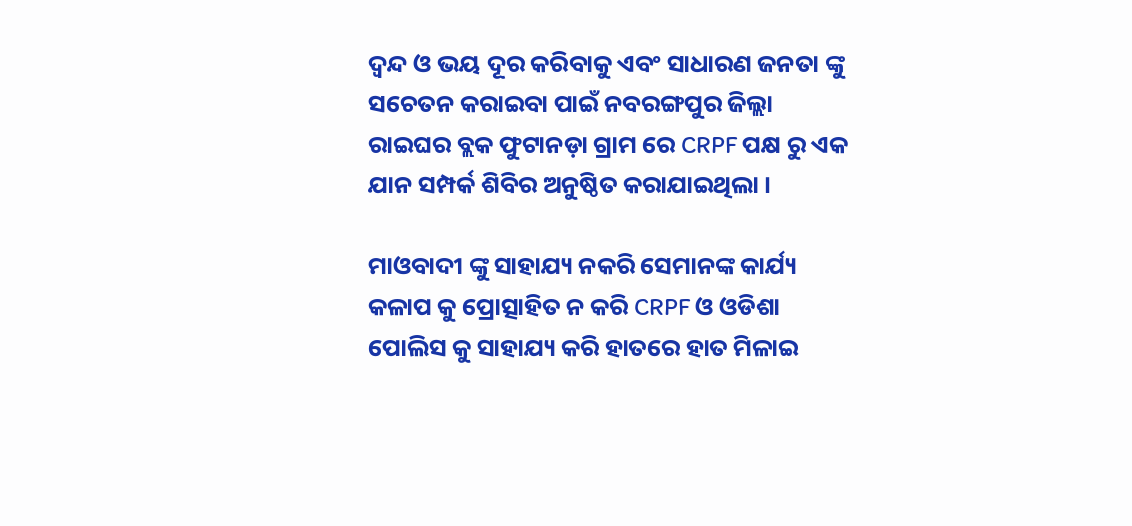ଦ୍ଵନ୍ଦ ଓ ଭୟ ଦୂର କରିବାକୁ ଏବଂ ସାଧାରଣ ଜନତା ଙ୍କୁ ସଚେତନ କରାଇବା ପାଇଁ ନବରଙ୍ଗପୁର ଜିଲ୍ଲା ରାଇଘର ବ୍ଲକ ଫୁଟାନଡ଼ା ଗ୍ରାମ ରେ CRPF ପକ୍ଷ ରୁ ଏକ ଯାନ ସମ୍ପର୍କ ଶିବିର ଅନୁଷ୍ଠିତ କରାଯାଇଥିଲା ।

ମାଓବାଦୀ ଙ୍କୁ ସାହାଯ୍ୟ ନକରି ସେମାନଙ୍କ କାର୍ଯ୍ୟ କଳାପ କୁ ପ୍ରୋତ୍ସାହିତ ନ କରି CRPF ଓ ଓଡିଶା ପୋଲିସ କୁ ସାହାଯ୍ୟ କରି ହାତରେ ହାତ ମିଳାଇ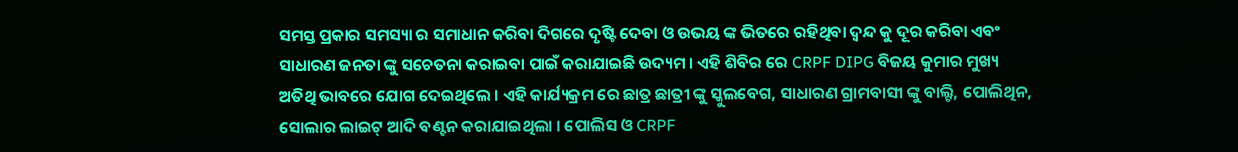ସମସ୍ତ ପ୍ରକାର ସମସ୍ୟା ର ସମାଧାନ କରିବା ଦିଗରେ ଦୃଷ୍ଟି ଦେବା ଓ ଉଭୟ ଙ୍କ ଭିତରେ ରହିଥିବା ଦ୍ଵନ୍ଦ କୁ ଦୂର କରିବା ଏବଂ ସାଧାରଣ ଜନତା ଙ୍କୁ ସଚେତନା କରାଇବା ପାଇଁ କରାଯାଇଛି ଉଦ୍ୟମ । ଏହି ଶିବିର ରେ CRPF DIPG ବିଜୟ କୁମାର ମୁଖ୍ୟ ଅତିଥି ଭାବରେ ଯୋଗ ଦେଇଥିଲେ । ଏହି କାର୍ଯ୍ୟକ୍ରମ ରେ ଛାତ୍ର ଛାତ୍ରୀ ଙ୍କୁ ସ୍କୁଲବେଗ, ସାଧାରଣ ଗ୍ରାମବାସୀ ଙ୍କୁ ବାଲ୍ଟି, ପୋଲିଥିନ, ସୋଲାର ଲାଇଟ୍ ଆଦି ବଣ୍ଟନ କରାଯାଇଥିଲା । ପୋଲିସ ଓ CRPF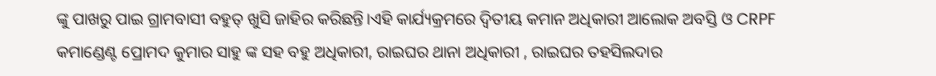ଙ୍କୁ ପାଖରୁ ପାଇ ଗ୍ରାମବାସୀ ବହୁତ୍ ଖୁସି ଜାହିର କରିଛନ୍ତି।ଏହି କାର୍ଯ୍ୟକ୍ରମରେ ଦ୍ୱିତୀୟ କମାନ ଅଧିକାରୀ ଆଲୋକ ଅବସ୍ତି ଓ CRPF କମାଣ୍ଡେଣ୍ଟ ପ୍ରୋମଦ କୁମାର ସାହୁ ଙ୍କ ସହ ବହୁ ଅଧିକାରୀ, ରାଇଘର ଥାନା ଅଧିକାରୀ , ରାଇଘର ତହସିଲଦାର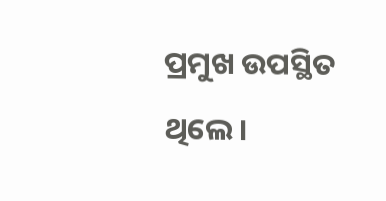ପ୍ରମୁଖ ଉପସ୍ଥିତ ଥିଲେ।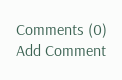Comments (0)
Add Comment